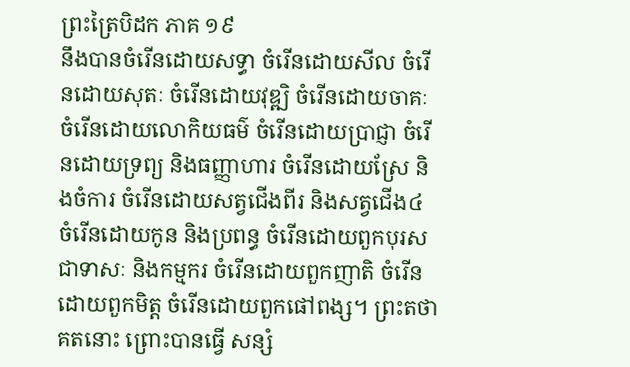ព្រះត្រៃបិដក ភាគ ១៩
នឹងបានចំរើនដោយសទ្ធា ចំរើនដោយសីល ចំរើនដោយសុតៈ ចំរើនដោយវុឌ្ឍិ ចំរើនដោយចាគៈ ចំរើនដោយលោកិយធម៌ ចំរើនដោយប្រាជ្ញា ចំរើនដោយទ្រព្យ និងធញ្ញាហារ ចំរើនដោយស្រែ និងចំការ ចំរើនដោយសត្វជើងពីរ និងសត្វជើង៤ ចំរើនដោយកូន និងប្រពន្ធ ចំរើនដោយពួកបុរស ជាទាសៈ និងកម្មករ ចំរើនដោយពួកញាតិ ចំរើនដោយពួកមិត្ត ចំរើនដោយពួកផៅពង្ស។ ព្រះតថាគតនោះ ព្រោះបានធ្វើ សន្សំ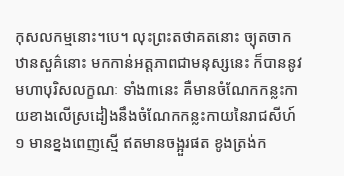កុសលកម្មនោះ។បេ។ លុះព្រះតថាគតនោះ ច្យុតចាកឋានសួគ៌នោះ មកកាន់អត្តភាពជាមនុស្សនេះ ក៏បាននូវ មហាបុរិសលក្ខណៈ ទាំង៣នេះ គឺមានចំណែកកន្លះកាយខាងលើស្រដៀងនឹងចំណែកកន្លះកាយនៃរាជសីហ៍១ មានខ្នងពេញស្មើ ឥតមានចង្អួរផត ខូងត្រង់ក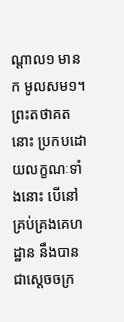ណ្តាល១ មាន ក មូលសម១។ ព្រះតថាគតនោះ ប្រកបដោយលក្ខណៈទាំងនោះ បើនៅគ្រប់គ្រងគេហដ្ឋាន នឹងបានជាស្តេចចក្រ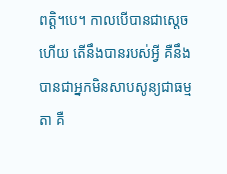ពត្តិ។បេ។ កាលបើបានជាស្តេចហើយ តើនឹងបានរបស់អ្វី គឺនឹងបានជាអ្នកមិនសាបសូន្យជាធម្មតា គឺ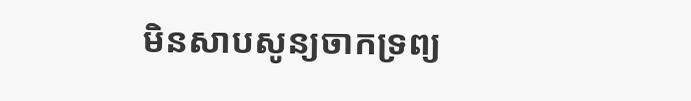មិនសាបសូន្យចាកទ្រព្យ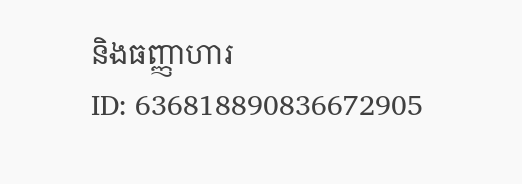និងធញ្ញាហារ
ID: 636818890836672905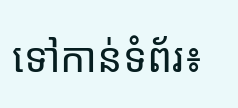ទៅកាន់ទំព័រ៖